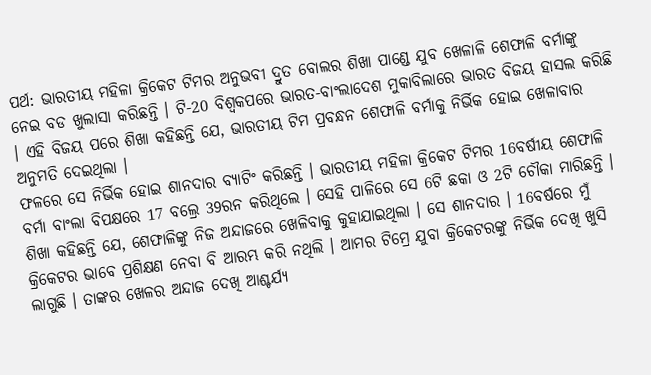ପର୍ଥ: ଭାରତୀୟ ମହିଳା କ୍ରିକେଟ ଟିମର ଅନୁଭବୀ ଦ୍ରୁତ ବୋଲର ଶିଖା ପାଣ୍ଡେ ଯୁବ ଖେଳାଳି ଶେଫାଳି ବର୍ମାଙ୍କୁ ନେଇ ବଡ ଖୁଲାସା କରିଛନ୍ତି । ଟି-20 ବିଶ୍ବକପରେ ଭାରତ-ବାଂଲାଦେଶ ମୁକାବିଲାରେ ଭାରତ ବିଜୟ ହାସଲ କରିଛି । ଏହି ବିଜୟ ପରେ ଶିଖା କହିଛନ୍ତି ଯେ, ଭାରତୀୟ ଟିମ ପ୍ରବନ୍ଧନ ଶେଫାଳି ବର୍ମାକୁ ନିର୍ଭିକ ହୋଇ ଖେଳାବାର ଅନୁମତି ଦେଇଥିଲା ।
ଫଳରେ ସେ ନିର୍ଭିକ ହୋଇ ଶାନଦାର ବ୍ୟାଟିଂ କରିଛନ୍ତି । ଭାରତୀୟ ମହିଳା କ୍ରିକେଟ ଟିମର 16ବର୍ଷୀୟ ଶେଫାଳି ବର୍ମା ବାଂଲା ବିପକ୍ଷରେ 17 ବଲ୍ରେ 39ରନ କରିଥିଲେ । ସେହି ପାଳିରେ ସେ 6ଟି ଛକା ଓ 2ଟି ଚୌକା ମାରିଛନ୍ତି ।
ଶିଖା କହିଛନ୍ତି ଯେ, ଶେଫାଳିଙ୍କୁ ନିଜ ଅନ୍ଦାଜରେ ଖେଳିବାକୁ କୁହାଯାଇଥିଲା । ସେ ଶାନଦାର । 16ବର୍ଷରେ ମୁଁ କ୍ରିକେଟର ଭାବେ ପ୍ରଶିକ୍ଷଣ ନେବା ବି ଆରମ୍ଭ କରି ନଥିଲି । ଆମର ଟିମ୍ରେ ଯୁବା କ୍ରିକେଟରଙ୍କୁ ନିର୍ଭିକ ଦେଖି ଖୁସି ଲାଗୁଛି । ତାଙ୍କର ଖେଳର ଅନ୍ଦାଜ ଦେଖି ଆଶ୍ଚର୍ଯ୍ୟ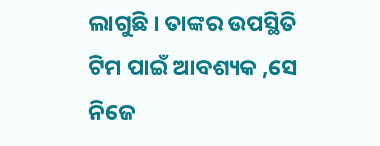ଲାଗୁଛି । ତାଙ୍କର ଉପସ୍ଥିତି ଟିମ ପାଇଁ ଆବଶ୍ୟକ ,ସେ ନିଜେ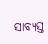ସାବ୍ୟସ୍ତ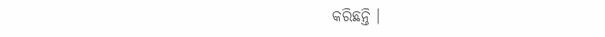କରିଛନ୍ତି ।